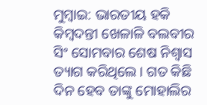ମୁମ୍ବାଇ: ଭାରତୀୟ ହକି କିମ୍ବଦନ୍ତୀ ଖେଳାଳି ବଲବୀର ସିଂ ସୋମବାର ଶେଷ ନିଶ୍ବାସ ତ୍ୟାଗ କରିଥିଲେ। ଗତ କିଛି ଦିନ ହେବ ତାଙ୍କୁ ମୋହାଲିର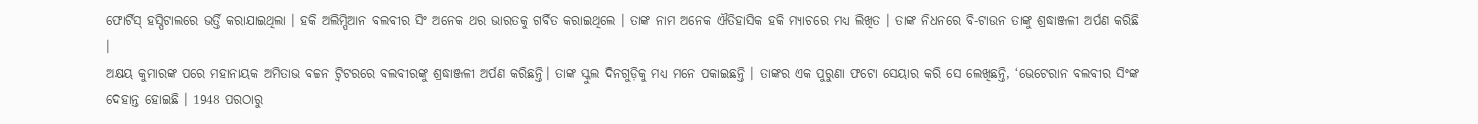ଫୋର୍ଟିସ୍ ହସ୍ପିଟାଲରେ ଭର୍ତ୍ତି କରାଯାଇଥିଲା । ହକି ଅଲିମ୍ପିଆନ ବଲବୀର ସିଂ ଅନେକ ଥର ଭାରତକୁ ଗର୍ବିତ କରାଇଥିଲେ । ତାଙ୍କ ନାମ ଅନେକ ଐତିହାସିକ ହକି ମ୍ୟାଚରେ ମଧ୍ୟ ଲିଖିତ । ତାଙ୍କ ନିଧନରେ ବି-ଟାଉନ ତାଙ୍କୁ ଶ୍ରଦ୍ଧାଞ୍ଜଳୀ ଅର୍ପଣ କରିଛି ।
ଅକ୍ଷୟ କୁମାରଙ୍କ ପରେ ମହାନାୟକ ଅମିତାଭ ବଚ୍ଚନ ଟ୍ବିଟରରେ ବଲବୀରଙ୍କୁ ଶ୍ରଦ୍ଧାଞ୍ଜଳୀ ଅର୍ପଣ କରିଛନ୍ତି। ତାଙ୍କ ସ୍କୁଲ ଦିନଗୁଡ଼ିକୁ ମଧ୍ୟ ମନେ ପକାଇଛନ୍ତି । ତାଙ୍କର ଏକ ପୁରୁଣା ଫଟୋ ସେୟାର କରି ସେ ଲେଖିଛନ୍ତି, ‘ଭେଟେରାନ ବଲବୀର ସିଂଙ୍କ ଦେହାନ୍ତ ହୋଇଛି । 1948 ପରଠାରୁ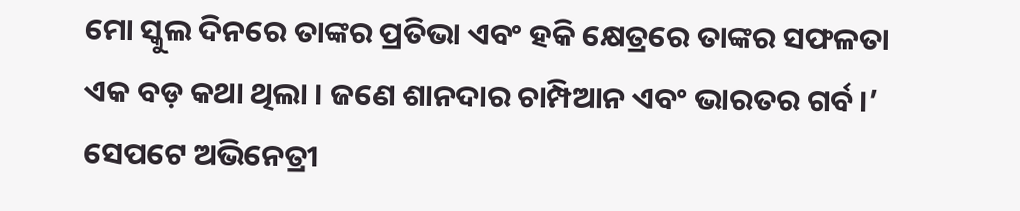ମୋ ସ୍କୁଲ ଦିନରେ ତାଙ୍କର ପ୍ରତିଭା ଏବଂ ହକି କ୍ଷେତ୍ରରେ ତାଙ୍କର ସଫଳତା ଏକ ବଡ଼ କଥା ଥିଲା । ଜଣେ ଶାନଦାର ଚାମ୍ପିଆନ ଏବଂ ଭାରତର ଗର୍ବ।’
ସେପଟେ ଅଭିନେତ୍ରୀ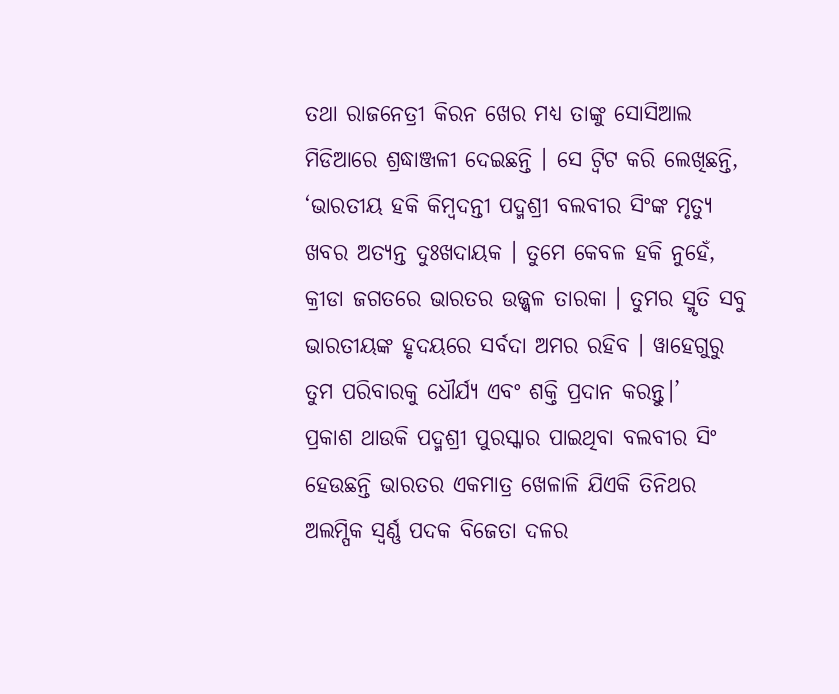ତଥା ରାଜନେତ୍ରୀ କିରନ ଖେର ମଧ୍ୟ ତାଙ୍କୁ ସୋସିଆଲ ମିଡିଆରେ ଶ୍ରଦ୍ଧାଞ୍ଜଳୀ ଦେଇଛନ୍ତି । ସେ ଟ୍ବିଟ କରି ଲେଖିଛନ୍ତି, ‘ଭାରତୀୟ ହକି କିମ୍ବଦନ୍ତୀ ପଦ୍ମଶ୍ରୀ ବଲବୀର ସିଂଙ୍କ ମୃତ୍ୟୁ ଖବର ଅତ୍ୟନ୍ତ ଦୁଃଖଦାୟକ । ତୁମେ କେବଳ ହକି ନୁହେଁ, କ୍ରୀଡା ଜଗତରେ ଭାରତର ଉଜ୍ଜ୍ବଳ ତାରକା । ତୁମର ସ୍ମୃତି ସବୁ ଭାରତୀୟଙ୍କ ହୃଦୟରେ ସର୍ବଦା ଅମର ରହିବ । ୱାହେଗୁରୁ ତୁମ ପରିବାରକୁ ଧୌର୍ଯ୍ୟ ଏବଂ ଶକ୍ତି ପ୍ରଦାନ କରନ୍ତୁ।’
ପ୍ରକାଶ ଥାଉକି ପଦ୍ମଶ୍ରୀ ପୁରସ୍କାର ପାଇଥିବା ବଲବୀର ସିଂ ହେଉଛନ୍ତି ଭାରତର ଏକମାତ୍ର ଖେଳାଳି ଯିଏକି ତିନିଥର ଅଲମ୍ପିକ ସ୍ବର୍ଣ୍ଣ ପଦକ ବିଜେତା ଦଳର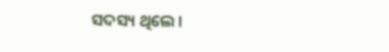ସଦସ୍ୟ ଥିଲେ ।